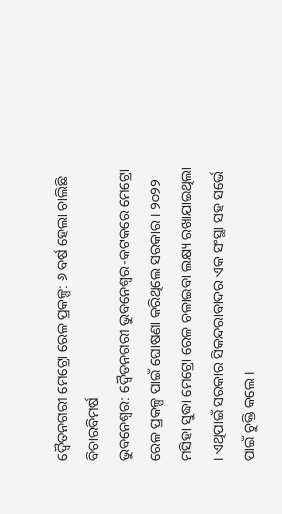ଦ୍ଵୈତନଗରୀ ମେଟ୍ରୋ ରେଳ ପ୍ରକଳ୍ପ: ୬ ବର୍ଷ ହେଲା ଚାଲିଛି ବିଚାରବିମର୍ଷ
ଭୁବନେଶ୍ୱର: ଦ୍ଵୈତନଗରୀ ଭୁବନେଶ୍ବର-କଟକରେ ମେଟ୍ରୋ ରେଳ ପ୍ରକଳ୍ପ ପାଇଁ ଘୋଷଣା କରିଥିଲେ ସରକାର । ୨୦୨୨ ମସିହା ସୁଦ୍ଧା ମେଟ୍ରୋ ରେଳ ଚଳାଇବା ଲକ୍ଷ୍ୟ ରଖାଯାଇଥିଲା । ଏଥିପାଇଁ ସରକାର ସିକନ୍ଦରାବାଦର ଏକ ସଂସ୍ଥା ସହ ସର୍ଭେ ପାଇଁ ଚୁକ୍ତି କଲେ ।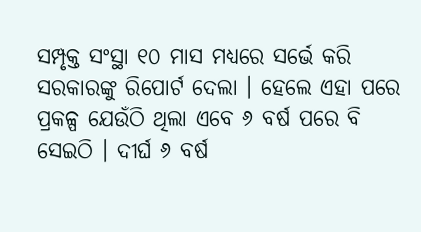ସମ୍ପୃକ୍ତ ସଂସ୍ଥା ୧୦ ମାସ ମଧ୍ୟରେ ସର୍ଭେ କରି ସରକାରଙ୍କୁ ରିପୋର୍ଟ ଦେଲା । ହେଲେ ଏହା ପରେ ପ୍ରକଳ୍ପ ଯେଉଁଠି ଥିଲା ଏବେ ୬ ବର୍ଷ ପରେ ବି ସେଇଠି । ଦୀର୍ଘ ୬ ବର୍ଷ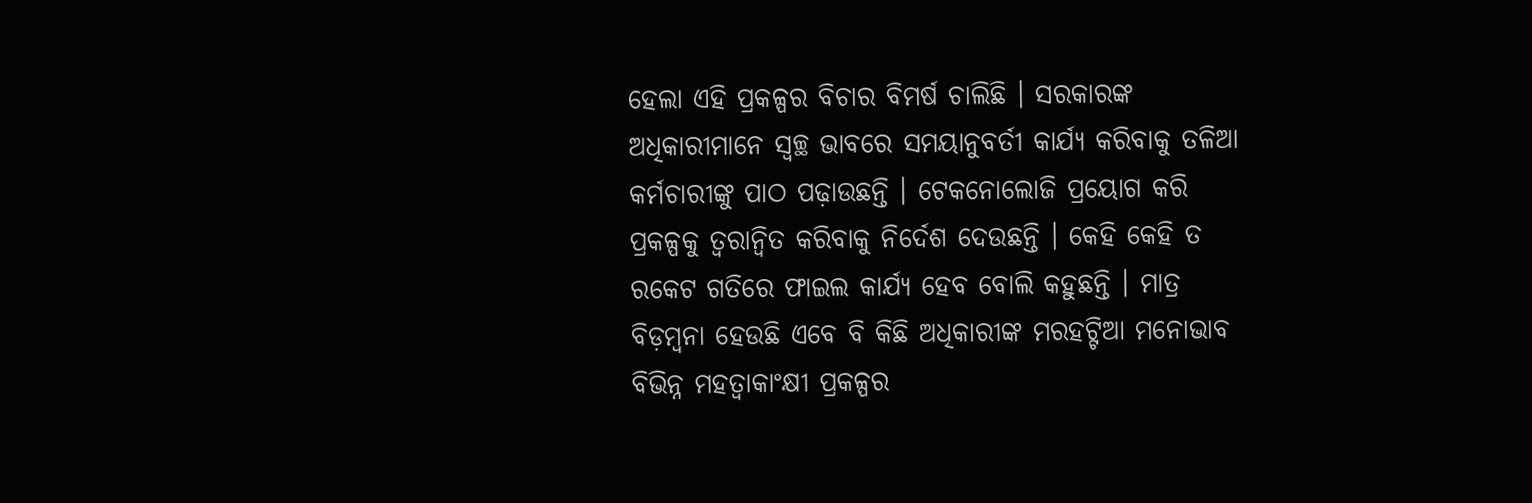ହେଲା ଏହି ପ୍ରକଳ୍ପର ବିଚାର ବିମର୍ଷ ଚାଲିଛି । ସରକାରଙ୍କ ଅଧିକାରୀମାନେ ସ୍ବଚ୍ଛ ଭାବରେ ସମୟାନୁବର୍ତୀ କାର୍ଯ୍ୟ କରିବାକୁ ତଳିଆ କର୍ମଚାରୀଙ୍କୁ ପାଠ ପଢ଼ାଉଛନ୍ତି । ଟେକନୋଲୋଜି ପ୍ରୟୋଗ କରି ପ୍ରକଳ୍ପକୁ ତ୍ବରାନ୍ବିତ କରିବାକୁ ନିର୍ଦେଶ ଦେଉଛନ୍ତି । କେହି କେହି ତ ରକେଟ ଗତିରେ ଫାଇଲ କାର୍ଯ୍ୟ ହେବ ବୋଲି କହୁଛନ୍ତି । ମାତ୍ର ବିଡ଼ମ୍ବନା ହେଉଛି ଏବେ ବି କିଛି ଅଧିକାରୀଙ୍କ ମରହଟ୍ଟିଆ ମନୋଭାବ ବିଭିନ୍ନ ମହତ୍ବାକାଂକ୍ଷୀ ପ୍ରକଳ୍ପର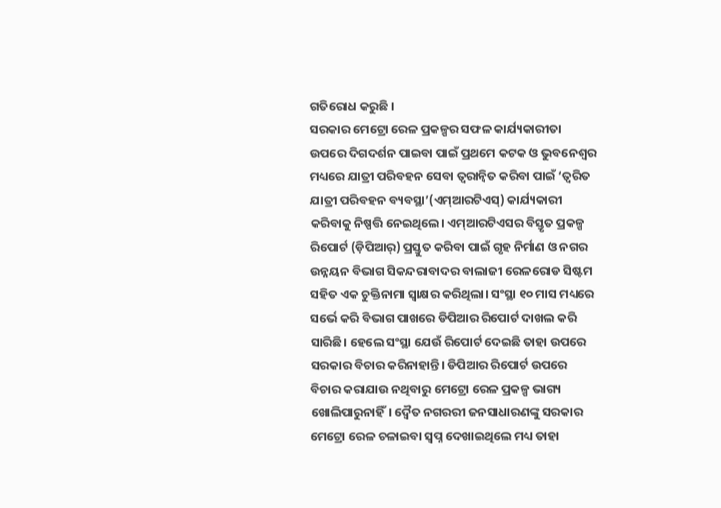ଗତିରୋଧ କରୁଛି ।
ସରକାର ମେଟ୍ରୋ ରେଳ ପ୍ରକଳ୍ପର ସଫଳ କାର୍ଯ୍ୟକାରୀତା ଉପରେ ଦିଗଦର୍ଶନ ପାଇବା ପାଇଁ ପ୍ରଥମେ କଟକ ଓ ଭୁବନେଶ୍ୱର ମଧ୍ୟରେ ଯାତ୍ରୀ ପରିବହନ ସେବା ତ୍ୱରାନ୍ୱିତ କରିବା ପାଇଁ ‘ତ୍ୱରିତ ଯାତ୍ରୀ ପରିବହନ ବ୍ୟବସ୍ଥା’(ଏମ୍ଆରଟିଏସ୍) କାର୍ଯ୍ୟକାରୀ କରିବାକୁ ନିଷ୍ପତ୍ତି ନେଇଥିଲେ। ଏମ୍ଆରଟିଏସର ବିସ୍ତୃତ ପ୍ରକଳ୍ପ ରିପୋର୍ଟ (ଡ଼ିପିଆର୍) ପ୍ରସ୍ତୁତ କରିବା ପାଇଁ ଗୃହ ନିର୍ମାଣ ଓ ନଗର ଉନ୍ନୟନ ବିଭାଗ ସିକନ୍ଦରାବାଦର ବାଲାଜୀ ରେଳରୋଡ ସିଷ୍ଟମ ସହିତ ଏକ ଚୁକ୍ତିନାମା ସ୍ୱାକ୍ଷର କରିଥିଲା। ସଂସ୍ଥା ୧୦ ମାସ ମଧ୍ୟରେ ସର୍ଭେ କରି ବିଭାଗ ପାଖରେ ଡିପିଆର ରିପୋର୍ଟ ଦାଖଲ କରି ସାରିଛି। ହେଲେ ସଂସ୍ଥା ଯେଉଁ ରିପୋର୍ଟ ଦେଇଛି ତାହା ଉପରେ ସରକାର ବିଚାର କରିନାହାନ୍ତି। ଡିପିଆର ରିପୋର୍ଟ ଉପରେ ବିଚାର କରାଯାଉ ନଥିବାରୁ ମେଟ୍ରୋ ରେଳ ପ୍ରକଳ୍ପ ଭାଗ୍ୟ ଖୋଲିପାରୁନାହିଁ। ଦ୍ୱୈତ ନଗରରୀ ଜନସାଧାରଣଙ୍କୁ ସରକାର ମେଟ୍ରୋ ରେଳ ଚଳାଇବା ସ୍ୱପ୍ନ ଦେଖାଇଥିଲେ ମଧ୍ୟ ତାହା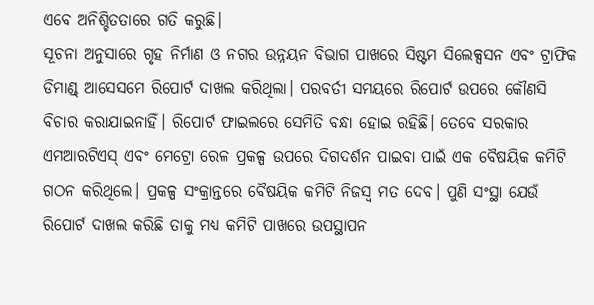ଏବେ ଅନିଶ୍ଚିତତାରେ ଗତି କରୁଛି।
ସୂଚନା ଅନୁସାରେ ଗୃହ ନିର୍ମାଣ ଓ ନଗର ଉନ୍ନୟନ ବିଭାଗ ପାଖରେ ସିଷ୍ଟମ ସିଲେକ୍ସସନ ଏବଂ ଟ୍ରାଫିକ ଡିମାଣ୍ଡ୍ ଆସେସମେ ରିପୋର୍ଟ ଦାଖଲ କରିଥିଲା। ପରବର୍ତୀ ସମୟରେ ରିପୋର୍ଟ ଉପରେ କୌଣସି ବିଚାର କରାଯାଇନାହିଁ। ରିପୋର୍ଟ ଫାଇଲରେ ସେମିତି ବନ୍ଧା ହୋଇ ରହିଛି। ତେବେ ସରକାର ଏମଆରଟିଏସ୍ ଏବଂ ମେଟ୍ରୋ ରେଳ ପ୍ରକଳ୍ପ ଉପରେ ଦିଗଦର୍ଶନ ପାଇବା ପାଇଁ ଏକ ବୈଷୟିକ କମିଟି ଗଠନ କରିଥିଲେ। ପ୍ରକଳ୍ପ ସଂକ୍ରାନ୍ତରେ ବୈଷୟିକ କମିଟି ନିଜସ୍ୱ ମତ ଦେବ। ପୁଣି ସଂସ୍ଥା ଯେଉଁ ରିପୋର୍ଟ ଦାଖଲ କରିଛି ତାକୁ ମଧ୍ୟ କମିଟି ପାଖରେ ଉପସ୍ଥାପନ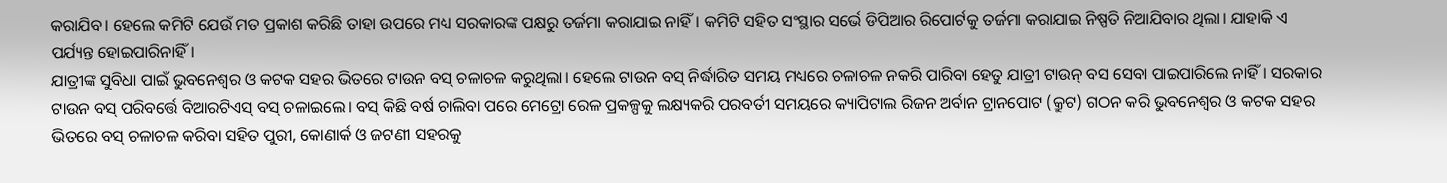କରାଯିବ। ହେଲେ କମିଟି ଯେଉଁ ମତ ପ୍ରକାଶ କରିଛି ତାହା ଉପରେ ମଧ୍ୟ ସରକାରଙ୍କ ପକ୍ଷରୁ ତର୍ଜମା କରାଯାଇ ନାହିଁ। କମିଟି ସହିତ ସଂସ୍ଥାର ସର୍ଭେ ଡିପିଆର ରିପୋର୍ଟକୁ ତର୍ଜମା କରାଯାଇ ନିଷ୍ପତି ନିଆଯିବାର ଥିଲା। ଯାହାକି ଏ ପର୍ଯ୍ୟନ୍ତ ହୋଇପାରିନାହିଁ।
ଯାତ୍ରୀଙ୍କ ସୁବିଧା ପାଇଁ ଭୁବନେଶ୍ୱର ଓ କଟକ ସହର ଭିତରେ ଟାଉନ ବସ୍ ଚଳାଚଳ କରୁଥିଲା। ହେଲେ ଟାଉନ ବସ୍ ନିର୍ଦ୍ଧାରିତ ସମୟ ମଧ୍ୟରେ ଚଳାଚଳ ନକରି ପାରିବା ହେତୁ ଯାତ୍ରୀ ଟାଉନ୍ ବସ ସେବା ପାଇପାରିଲେ ନାହିଁ। ସରକାର ଟାଉନ ବସ୍ ପରିବର୍ତ୍ତେ ବିଆରଟିଏସ୍ ବସ୍ ଚଳାଇଲେ। ବସ୍ କିଛି ବର୍ଷ ଚାଲିବା ପରେ ମେଟ୍ରୋ ରେଳ ପ୍ରକଳ୍ପକୁ ଲକ୍ଷ୍ୟକରି ପରବର୍ତୀ ସମୟରେ କ୍ୟାପିଟାଲ ରିଜନ ଅର୍ବାନ ଟ୍ରାନପୋଟ (କ୍ରୁଟ) ଗଠନ କରି ଭୁବନେଶ୍ୱର ଓ କଟକ ସହର ଭିତରେ ବସ୍ ଚଳାଚଳ କରିବା ସହିତ ପୁରୀ, କୋଣାର୍କ ଓ ଜଟଣୀ ସହରକୁ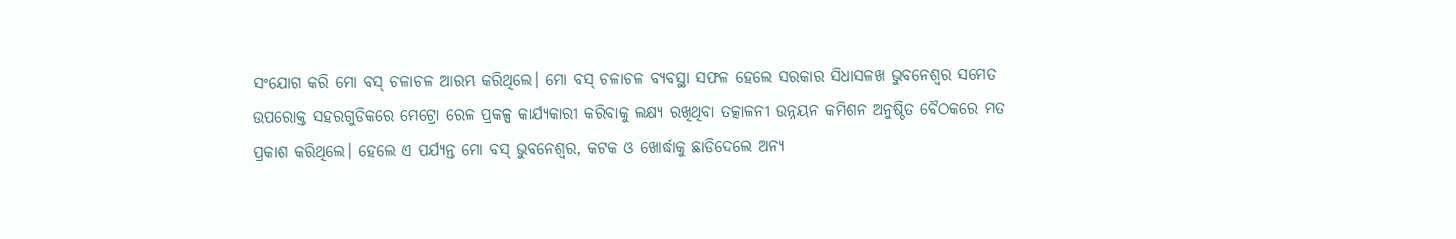ସଂଯୋଗ କରି ମୋ ବସ୍ ଚଳାଚଳ ଆରମ୍ଭ କରିଥିଲେ। ମୋ ବସ୍ ଚଳାଚଳ ବ୍ୟବସ୍ଥା ସଫଳ ହେଲେ ସରକାର ସିଧାସଳଖ ଭୁବନେଶ୍ୱର ସମେତ ଉପରୋକ୍ତ ସହରଗୁଡିକରେ ମେଟ୍ରୋ ରେଳ ପ୍ରକଳ୍ପ କାର୍ଯ୍ୟକାରୀ କରିବାକୁ ଲକ୍ଷ୍ୟ ରଖିଥିବା ତତ୍କାଳନୀ ଉନ୍ନୟନ କମିଶନ ଅନୁଷ୍ଠିତ ବୈଠକରେ ମତ ପ୍ରକାଶ କରିଥିଲେ। ହେଲେ ଏ ପର୍ଯ୍ୟନ୍ତ ମୋ ବସ୍ ଭୁବନେଶ୍ୱର, କଟକ ଓ ଖୋର୍ଦ୍ଧାକୁ ଛାଡିଦେଲେ ଅନ୍ୟ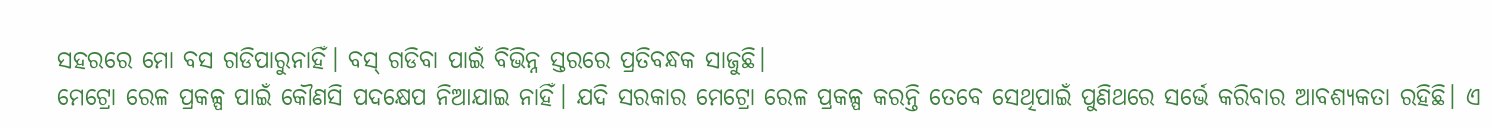ସହରରେ ମୋ ବସ ଗଡିପାରୁନାହିଁ। ବସ୍ ଗଡିବା ପାଇଁ ବିଭିନ୍ନ ସ୍ତରରେ ପ୍ରତିବନ୍ଧକ ସାଜୁଛି।
ମେଟ୍ରୋ ରେଳ ପ୍ରକଳ୍ପ ପାଇଁ କୌଣସି ପଦକ୍ଷେପ ନିଆଯାଇ ନାହିଁ। ଯଦି ସରକାର ମେଟ୍ରୋ ରେଳ ପ୍ରକଳ୍ପ କରନ୍ତି ତେବେ ସେଥିପାଇଁ ପୁଣିଥରେ ସର୍ଭେ କରିବାର ଆବଶ୍ୟକତା ରହିଛି। ଏ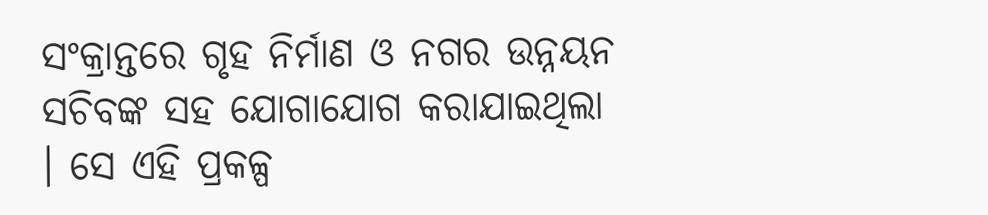ସଂକ୍ରାନ୍ତରେ ଗୃହ ନିର୍ମାଣ ଓ ନଗର ଉନ୍ନୟନ ସଚିବଙ୍କ ସହ ଯୋଗାଯୋଗ କରାଯାଇଥିଲା । ସେ ଏହି ପ୍ରକଳ୍ପ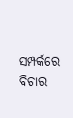ସମ୍ପର୍କରେ ବିଚାର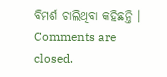ବିମର୍ଶ ଚାଲିଥିବା କହିଛନ୍ତି ।
Comments are closed.